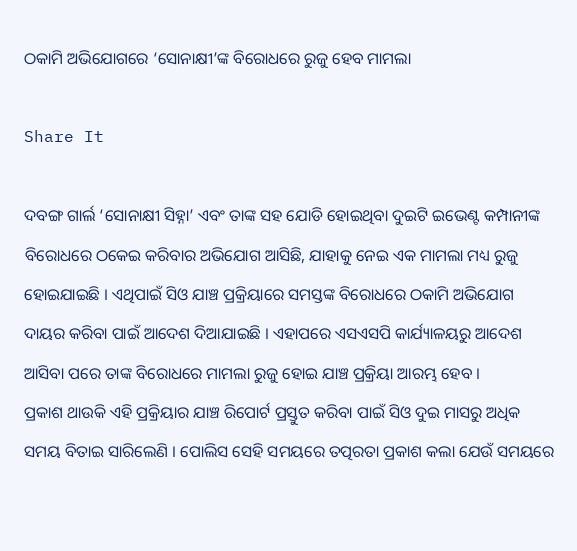ଠକାମି ଅଭିଯୋଗରେ ‘ସୋନାକ୍ଷୀ’ଙ୍କ ବିରୋଧରେ ରୁଜୁ ହେବ ମାମଲା

Share It

ଦବଙ୍ଗ ଗାର୍ଲ ‘ସୋନାକ୍ଷୀ ସିହ୍ନା’ ଏବଂ ତାଙ୍କ ସହ ଯୋଡି ହୋଇଥିବା ଦୁଇଟି ଇଭେଣ୍ଟ କମ୍ପାନୀଙ୍କ ବିରୋଧରେ ଠକେଇ କରିବାର ଅଭିଯୋଗ ଆସିଛି, ଯାହାକୁ ନେଇ ଏକ ମାମଲା ମଧ୍ୟ ରୁଜୁ ହୋଇଯାଇଛି । ଏଥିପାଇଁ ସିଓ ଯାଞ୍ଚ ପ୍ରକ୍ରିୟାରେ ସମସ୍ତଙ୍କ ବିରୋଧରେ ଠକାମି ଅଭିଯୋଗ ଦାୟର କରିବା ପାଇଁ ଆଦେଶ ଦିଆଯାଇଛି । ଏହାପରେ ଏସଏସପି କାର୍ଯ୍ୟାଳୟରୁ ଆଦେଶ ଆସିବା ପରେ ତାଙ୍କ ବିରୋଧରେ ମାମଲା ରୁଜୁ ହୋଇ ଯାଞ୍ଚ ପ୍ରକ୍ରିୟା ଆରମ୍ଭ ହେବ ।
ପ୍ରକାଶ ଥାଉକି ଏହି ପ୍ରକ୍ରିୟାର ଯାଞ୍ଚ ରିପୋର୍ଟ ପ୍ରସ୍ତୁତ କରିବା ପାଇଁ ସିଓ ଦୁଇ ମାସରୁ ଅଧିକ ସମୟ ବିତାଇ ସାରିଲେଣି । ପୋଲିସ ସେହି ସମୟରେ ତତ୍ପରତା ପ୍ରକାଶ କଲା ଯେଉଁ ସମୟରେ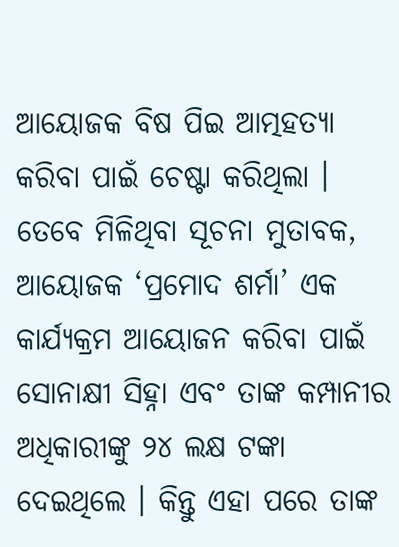ଆୟୋଜକ ବିଷ ପିଇ ଆତ୍ମହତ୍ୟା କରିବା ପାଇଁ ଚେଷ୍ଟା କରିଥିଲା ।
ତେବେ ମିଳିଥିବା ସୂଚନା ମୁତାବକ, ଆୟୋଜକ ‘ପ୍ରମୋଦ ଶର୍ମା’ ଏକ କାର୍ଯ୍ୟକ୍ରମ ଆୟୋଜନ କରିବା ପାଇଁ ସୋନାକ୍ଷୀ ସିହ୍ନା ଏବଂ ତାଙ୍କ କମ୍ପାନୀର ଅଧିକାରୀଙ୍କୁ ୨୪ ଲକ୍ଷ ଟଙ୍କା ଦେଇଥିଲେ । କିନ୍ତୁ ଏହା ପରେ ତାଙ୍କ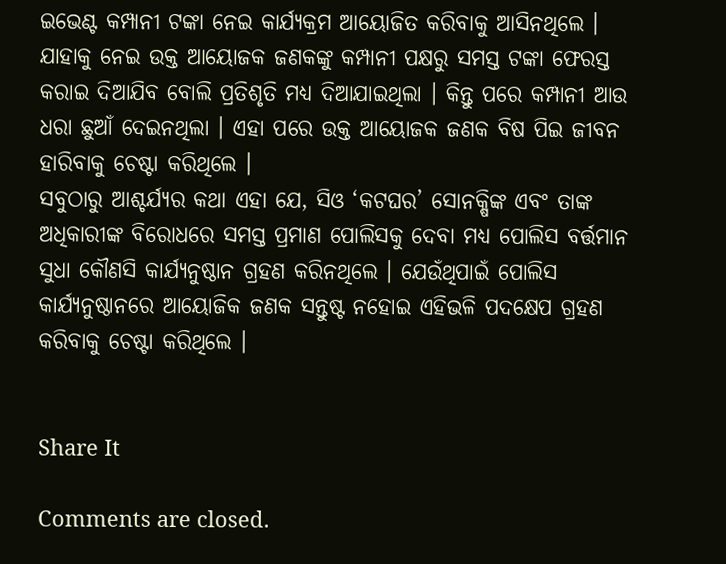ଇଭେଣ୍ଟ କମ୍ପାନୀ ଟଙ୍କା ନେଇ କାର୍ଯ୍ୟକ୍ରମ ଆୟୋଜିତ କରିବାକୁ ଆସିନଥିଲେ ।
ଯାହାକୁ ନେଇ ଉକ୍ତ ଆୟୋଜକ ଜଣକଙ୍କୁ କମ୍ପାନୀ ପକ୍ଷରୁ ସମସ୍ତ ଟଙ୍କା ଫେରସ୍ତ କରାଇ ଦିଆଯିବ ବୋଲି ପ୍ରତିଶୃତି ମଧ୍ୟ ଦିଆଯାଇଥିଲା । କିନ୍ତୁ ପରେ କମ୍ପାନୀ ଆଉ ଧରା ଛୁଆଁ ଦେଇନଥିଲା । ଏହା ପରେ ଉକ୍ତ ଆୟୋଜକ ଜଣକ ବିଷ ପିଇ ଜୀବନ ହାରିବାକୁ ଚେଷ୍ଟା କରିଥିଲେ ।
ସବୁଠାରୁ ଆଶ୍ଚର୍ଯ୍ୟର କଥା ଏହା ଯେ, ସିଓ ‘କଟଘର’ ସୋନକ୍ଷିଙ୍କ ଏବଂ ତାଙ୍କ ଅଧିକାରୀଙ୍କ ବିରୋଧରେ ସମସ୍ତ ପ୍ରମାଣ ପୋଲିସକୁ ଦେବା ମଧ୍ୟ ପୋଲିସ ବର୍ତ୍ତମାନ ସୁଧା କୌଣସି କାର୍ଯ୍ୟନୁଷ୍ଠାନ ଗ୍ରହଣ କରିନଥିଲେ । ଯେଉଁଥିପାଇଁ ପୋଲିସ କାର୍ଯ୍ୟନୁଷ୍ଠାନରେ ଆୟୋଜିକ ଜଣକ ସନ୍ତୁଷ୍ଟ ନହୋଇ ଏହିଭଳି ପଦକ୍ଷେପ ଗ୍ରହଣ କରିବାକୁ ଚେଷ୍ଟା କରିଥିଲେ ।


Share It

Comments are closed.